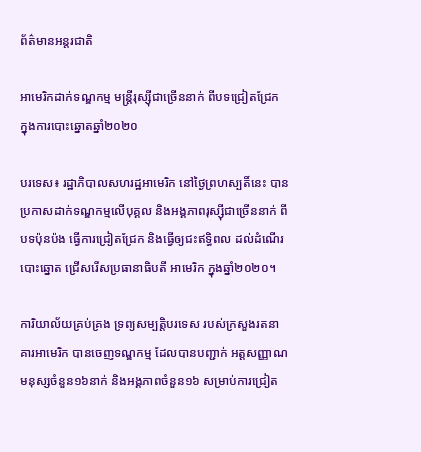ព័ត៌មានអន្តរជាតិ

អាមេរិកដាក់ទណ្ឌកម្ម មន្ត្រីរុស្ស៊ីជាច្រើននាក់ ពីបទជ្រៀតជ្រែក ក្នុងការបោះឆ្នោតឆ្នាំ២០២០

បរទេស៖ រដ្ឋាភិបាលសហរដ្ឋអាមេរិក នៅថ្ងៃព្រហស្បតិ៍នេះ បានប្រកាសដាក់ទណ្ឌកម្មលើបុគ្គល និងអង្គភាពរុស្ស៊ីជាច្រើននាក់ ពីបទប៉ុនប៉ង ធ្វើការជ្រៀតជ្រែក និងធ្វើឲ្យជះឥទ្ធិពល ដល់ដំណើរបោះឆ្នោត ជ្រើសរើសប្រធានាធិបតី អាមេរិក ក្នុងឆ្នាំ២០២០។

ការិយាល័យគ្រប់គ្រង ទ្រព្យសម្បត្តិបរទេស របស់ក្រសួងរតនាគារអាមេរិក បានចេញទណ្ឌកម្ម ដែលបានបញ្ជាក់ អត្តសញ្ញាណមនុស្សចំនួន១៦នាក់ និងអង្គភាពចំនួន១៦ សម្រាប់ការជ្រៀត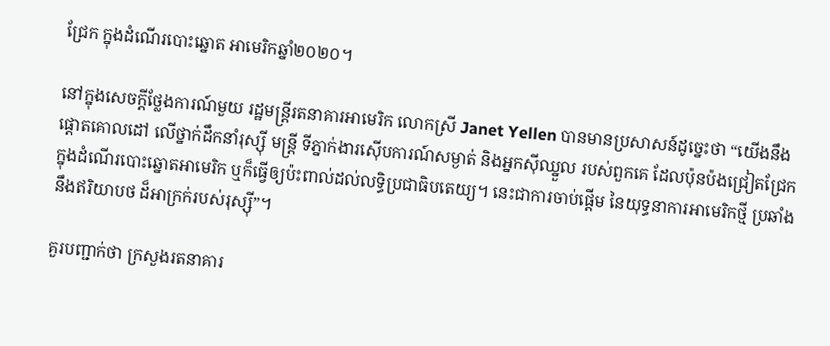ជ្រែក ក្នុងដំណើរបោះឆ្នោត អាមេរិកឆ្នាំ២០២០។

នៅក្នុងសេចក្តីថ្លែងការណ៍មួយ រដ្ឋមន្ត្រីរតនាគារអាមេរិក លោកស្រី Janet Yellen បានមានប្រសាសន៍ដូច្នេះថា “យើងនឹងផ្តោតគោលដៅ លើថ្នាក់ដឹកនាំរុស្ស៊ី មន្ត្រី ទីភ្នាក់ងារស៊ើបការណ៍សម្ងាត់ និងអ្នកស៊ីឈ្នួល របស់ពួកគេ ដែលប៉ុនប៉ងជ្រៀតជ្រែក ក្នុងដំណើរបោះឆ្នោតអាមេរិក ឬក៏ធ្វើឲ្យប៉ះពាល់ដល់លទ្ធិប្រជាធិបតេយ្យ។ នេះជាការចាប់ផ្តើម នៃយុទ្ធនាការអាមេរិកថ្មី ប្រឆាំងនឹងឥរិយាបថ ដ៏អាក្រក់របស់រុស្ស៊ី”។

គួរបញ្ជាក់ថា ក្រសួងរតនាគារ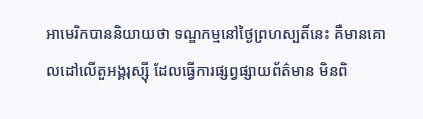អាមេរិកបាននិយាយថា ទណ្ឌកម្មនៅថ្ងៃព្រហស្បតិ៍នេះ គឺមានគោលដៅលើតួអង្គរុស្ស៊ី ដែលធ្វើការផ្សព្វផ្សាយព័ត៌មាន មិនពិ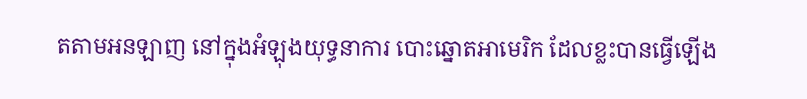តតាមអនឡាញ នៅក្នុងអំឡុងយុទ្ធនាការ បោះឆ្នោតអាមេរិក ដែលខ្លះបានធ្វើឡើង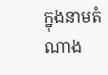ក្នុងនាមតំណាង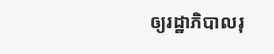ឲ្យរដ្ឋាភិបាលរុ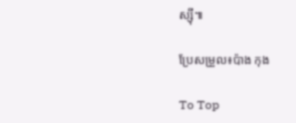ស្ស៊ី៕

ប្រែសម្រួល៖ប៉ាង កុង

To Top